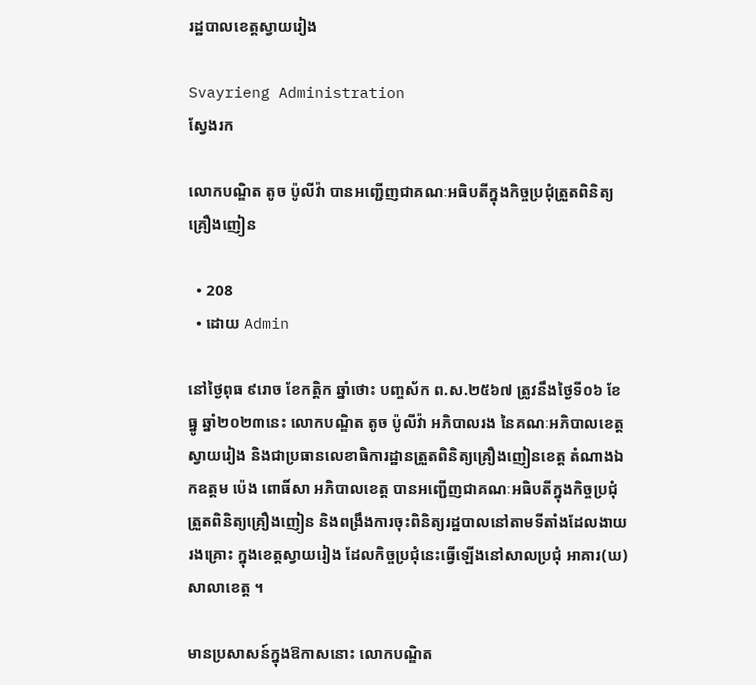រដ្ឋបាលខេត្តស្វាយរៀង

Svayrieng Administration
ស្វែងរក

លោកបណ្ឌិត តូច ប៉ូលីវ៉ា បានអញ្ជើញជាគណៈអធិបតីក្នុងកិច្ចប្រជុំត្រួតពិនិត្យគ្រឿងញៀន

  • 208
  • ដោយ Admin

នៅថ្ងៃពុធ ៩រោច ខែកត្តិក ឆ្នាំថោះ បញ្ចស័ក ព.ស.២៥៦៧ ត្រូវនឹងថ្ងៃទី០៦ ខែធ្នូ ឆ្នាំ២០២៣នេះ លោកបណ្ឌិត តូច ប៉ូលីវ៉ា អភិបាលរង នៃគណៈអភិបាលខេត្តស្វាយរៀង និងជាប្រធានលេខាធិការដ្ឋានត្រួតពិនិត្យគ្រឿងញៀនខេត្ត តំណាងឯកឧត្តម ប៉េង ពោធិ៍សា អភិបាលខេត្ត បានអញ្ជើញជាគណៈអធិបតីក្នុងកិច្ចប្រជុំត្រួតពិនិត្យគ្រឿងញៀន និងពង្រឹងការចុះពិនិត្យរដ្ឋបាលនៅតាមទីតាំងដែលងាយរងគ្រោះ ក្នុងខេត្តស្វាយរៀង ដែលកិច្ចប្រជុំនេះធ្វើឡើងនៅសាលប្រជុំ អាគារ(ឃ)សាលាខេត្ត ។

មានប្រសាសន៍ក្នុងឱកាសនោះ លោកបណ្ឌិត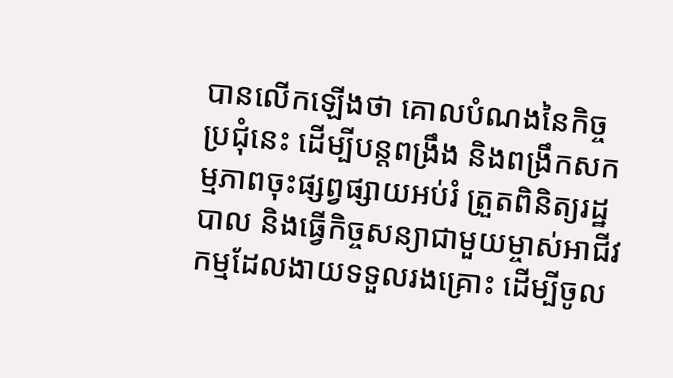បានលើកឡើងថា គោលបំណងនៃកិច្ចប្រជុំនេះ ដើម្បីបន្តពង្រឹង និងពង្រឹកសកម្មភាពចុះផ្សព្វផ្សាយអប់រំ ត្រួតពិនិត្យរដ្ឋបាល និងធ្វើកិច្ចសន្យាជាមួយម្ចាស់អាជីវកម្មដែលងាយទទួលរងគ្រោះ ដើម្បីចូល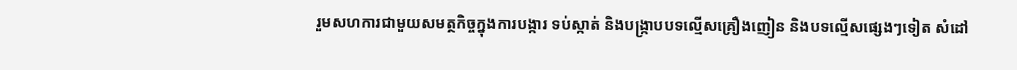រួមសហការជាមួយសមត្ថកិច្ចក្នុងការបង្ការ ទប់ស្កាត់ និងបង្ក្រាបបទល្មើសគ្រឿងញៀន និងបទល្មើសផ្សេងៗទៀត សំដៅ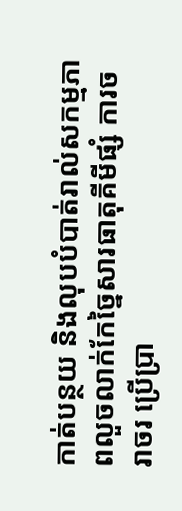កាត់បន្ថយ និងលុបបំបាត់រាល់សកម្មភាពលួចលាក់កែច្នៃសារធាតុគីមីផ្សំ ការចរាចរ ប្រើប្រា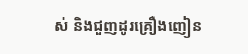ស់ និងជួញដូរគ្រឿងញៀន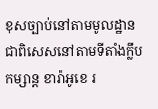ខុសច្បាប់នៅតាមមូលដ្ឋាន ជាពិសេសនៅតាមទីតាំងក្លឹបកម្សាន្ត ខារ៉ាអូខេ រ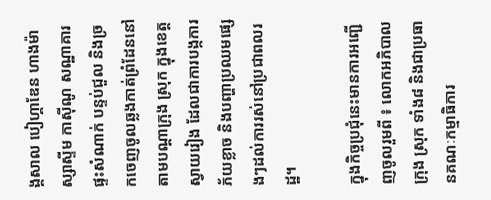ង្គសាល បៀហ្គាឌែន ហាងម៉ាស្សាស្ទីម កាស៊ីណូ សណ្ឋាគារ ផ្ទះសំណាក់ បន្ទប់ជួល និងច្រកចេញចូលឆ្លងកាត់ព្រំដែននៅតាមបណ្តាក្រុង ស្រុក ក្នុងខេត្តស្វាយរៀង ដែលជាការបង្កការភ័យខ្លាច និងបញ្ហាប្រឈមផ្សេងៗដល់ការរស់នៅប្រជាពលរដ្ឋ។

ក្នុងកិច្ចប្រជុំនេះមានការអញ្ជើញចូលរួមពី ៖ លោកអភិបាល ក្រុង ស្រុក ទាំង៨ និងជាប្រធានគណៈកម្មាធិការ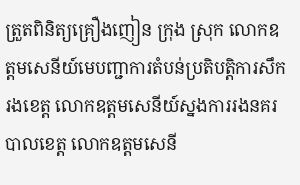ត្រួតពិនិត្យគ្រឿងញៀន ក្រុង ស្រុក លោកឧត្ដមសេនីយ៍មេបញ្ជាការតំបន់ប្រតិបត្តិការសឹករងខេត្ត លោកឧត្ដមសេនីយ៍ស្នងការរងនគរបាលខេត្ត លោកឧត្ដមសេនី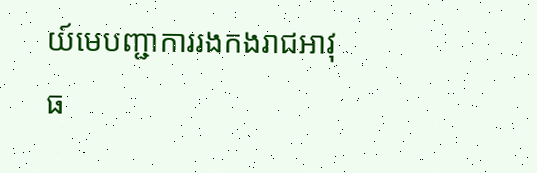យ៍មេបញ្ជាការរងកងរាជអាវុធ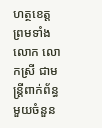ហត្ថខេត្ត ព្រមទាំង លោក លោកស្រី ជាមន្រ្តីពាក់ព័ន្ធមួយចំនួន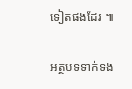ទៀតផងដែរ ៕

អត្ថបទទាក់ទង